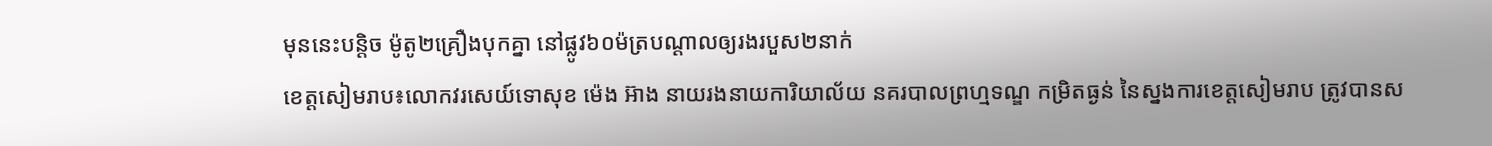មុននេះបន្តិច ម៉ូតូ២គ្រឿងបុកគ្នា នៅផ្លូវ៦០ម៉ត្របណ្ដាលឲ្យរងរបួស២នាក់
ខេត្តសៀមរាប៖លោកវរសេយ៍ទោសុខ ម៉េង អ៊ាង នាយរងនាយការិយាល័យ នគរបាលព្រហ្មទណ្ឌ កម្រិតធ្ងន់ នៃស្នងការខេត្តសៀមរាប ត្រូវបានស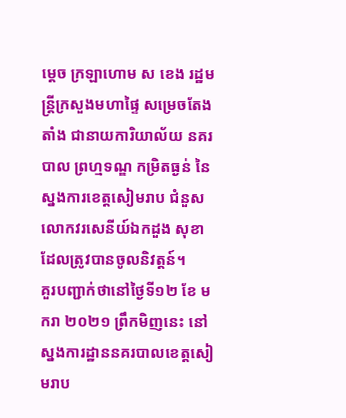ម្ដេច ក្រឡាហោម ស ខេង រដ្ឋមន្ត្រីក្រសួងមហាផ្ទៃ សម្រេចតែងតាំង ជានាយការិយាល័យ នគរបាល ព្រហ្មទណ្ឌ កម្រិតធ្ងន់ នៃស្នងការខេត្តសៀមរាប ជំនួសលោកវរសេនីយ៍ឯកដួង សុខា ដែលត្រូវបានចូលនិវត្តន៍។
គួរបញ្ជាក់ថានៅថ្ងៃទី១២ ខែ មករា ២០២១ ព្រឹកមិញនេះ នៅស្នងការដ្ឋាននគរបាលខេត្តសៀមរាប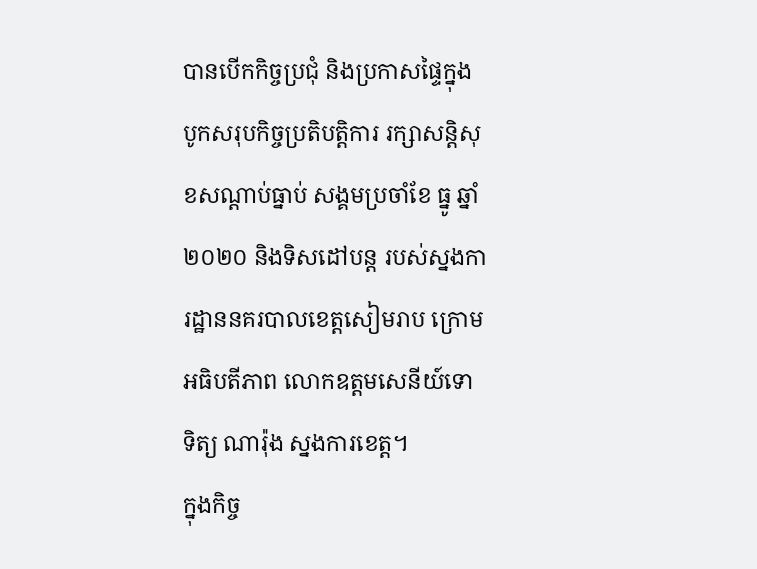បានបើកកិច្ចប្រជុំ និងប្រកាសផ្ទៃក្នុង បូកសរុបកិច្ចប្រតិបត្តិការ រក្សាសន្តិសុខសណ្តាប់ធ្នាប់ សង្គមប្រចាំខែ ធ្នូ ឆ្នាំ ២០២០ និងទិសដៅបន្ត របស់ស្នងការដ្ឋាននគរបាលខេត្តសៀមរាប ក្រោមអធិបតីភាព លោកឧត្តមសេនីយ៍ទោ ទិត្យ ណារ៉ុង ស្នងការខេត្ត។
ក្នុងកិច្ច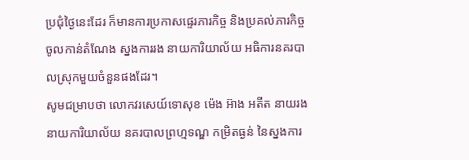ប្រជុំថ្ងៃនេះដែរ ក៏មានការប្រកាសផ្ទេរភារកិច្ច និងប្រគល់ភារកិច្ច ចូលកាន់តំណែង ស្នងការរង នាយការិយាល័យ អធិការនគរបាលស្រុកមួយចំនួនផងដែរ។
សូមជម្រាបថា លោកវរសេយ៍ទោសុខ ម៉េង អ៊ាង អតីត នាយរងនាយការិយាល័យ នគរបាលព្រហ្មទណ្ឌ កម្រិតធ្ងន់ នៃស្នងការ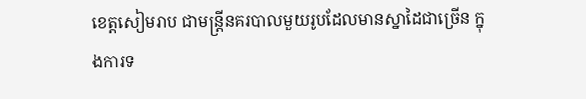ខេត្តសៀមរាប ជាមន្ត្រីនគរបាលមួយរូបដែលមានស្នាដៃជាច្រើន ក្នុងការទ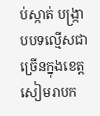ប់ស្កាត់ បង្រ្កាបបទល្មើសជាច្រើនក្នុងខេត្តសៀមរាបក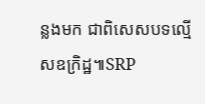ន្លងមក ជាពិសេសបទល្មើសឧក្រិដ្ឋ៕SRP